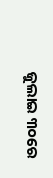ଜୁଲାଇ ୩୦ରେ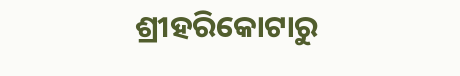ଶ୍ରୀହରିକୋଟାରୁ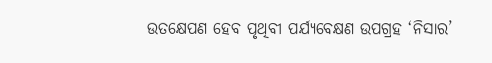ଉତକ୍ଷେପଣ ହେବ ପୃଥିବୀ ପର୍ଯ୍ୟବେକ୍ଷଣ ଉପଗ୍ରହ ‘ନିସାର’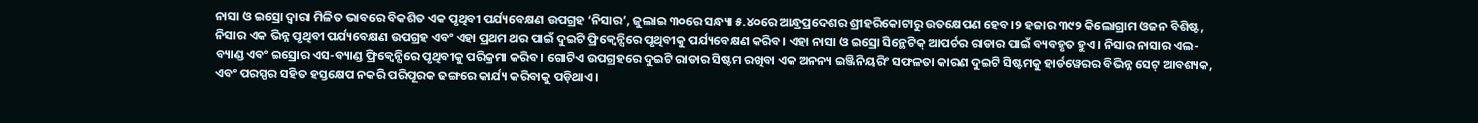ନାସା ଓ ଇସ୍ରୋ ଦ୍ୱାରା ମିଳିତ ଭାବରେ ବିକଶିତ ଏକ ପୃଥିବୀ ପର୍ଯ୍ୟବେକ୍ଷଣ ଉପଗ୍ରହ ‘ନିସାର’, ଜୁଲାଇ ୩୦ରେ ସନ୍ଧ୍ୟା ୫.୪୦ରେ ଆନ୍ଧ୍ରପ୍ରଦେଶର ଶ୍ରୀହରିକୋଟାରୁ ଉତକ୍ଷେପଣ ହେବ।୨ ହଜାର ୩୯୨ କିଲୋଗ୍ରାମ ଓଜନ ବିଶିଷ୍ଟ, ନିସାର ଏକ ଭିନ୍ନ ପୃଥିବୀ ପର୍ଯ୍ୟବେକ୍ଷଣ ଉପଗ୍ରହ ଏବଂ ଏହା ପ୍ରଥମ ଥର ପାଇଁ ଦୁଇଟି ଫ୍ରିକ୍ୱେନ୍ସିରେ ପୃଥିବୀକୁ ପର୍ଯ୍ୟବେକ୍ଷଣ କରିବ। ଏହା ନାସା ଓ ଇସ୍ରୋ ସିନ୍ଥେଟିକ୍ ଆପର୍ଚର ରାଡାର ପାଇଁ ବ୍ୟବହୃତ ହୁଏ। ନିସାର ନାସାର ଏଲ-ବ୍ୟାଣ୍ଡ ଏବଂ ଇସ୍ରୋର ଏସ-ବ୍ୟାଣ୍ଡ ଫ୍ରିକ୍ୱେନ୍ସିରେ ପୃଥିବୀକୁ ପରିକ୍ରମା କରିବ। ଗୋଟିଏ ଉପଗ୍ରହରେ ଦୁଇଟି ରାଡାର ସିଷ୍ଟମ ରଖିବା ଏକ ଅନନ୍ୟ ଇଞ୍ଜିନିୟରିଂ ସଫଳତା କାରଣ ଦୁଇଟି ସିଷ୍ଟମକୁ ହାର୍ଡୱେରର ବିଭିନ୍ନ ସେଟ୍ ଆବଶ୍ୟକ, ଏବଂ ପରସ୍ପର ସହିତ ହସ୍ତକ୍ଷେପ ନକରି ପରିପୂରକ ଢଙ୍ଗରେ କାର୍ଯ୍ୟ କରିବାକୁ ପଡ଼ିଥାଏ।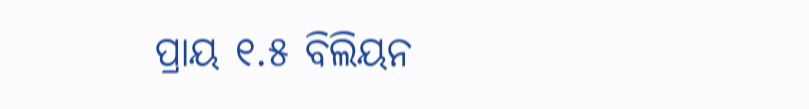ପ୍ରାୟ ୧.୫ ବିଲିୟନ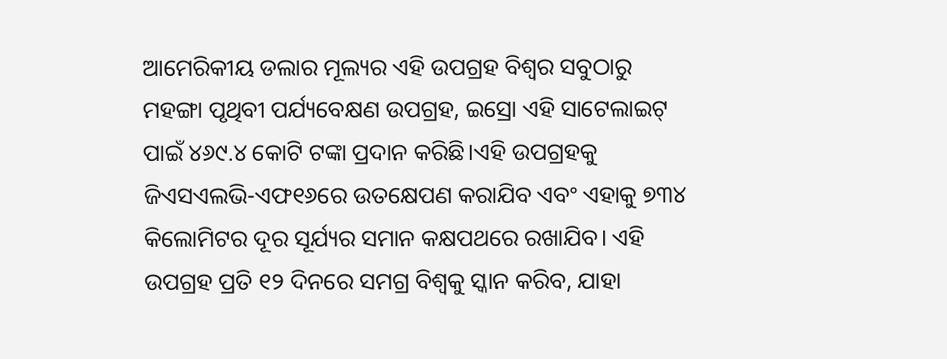ଆମେରିକୀୟ ଡଲାର ମୂଲ୍ୟର ଏହି ଉପଗ୍ରହ ବିଶ୍ୱର ସବୁଠାରୁ ମହଙ୍ଗା ପୃଥିବୀ ପର୍ଯ୍ୟବେକ୍ଷଣ ଉପଗ୍ରହ, ଇସ୍ରୋ ଏହି ସାଟେଲାଇଟ୍ ପାଇଁ ୪୬୯.୪ କୋଟି ଟଙ୍କା ପ୍ରଦାନ କରିଛି।ଏହି ଉପଗ୍ରହକୁ ଜିଏସଏଲଭି-ଏଫ୧୬ରେ ଉତକ୍ଷେପଣ କରାଯିବ ଏବଂ ଏହାକୁ ୭୩୪ କିଲୋମିଟର ଦୂର ସୂର୍ଯ୍ୟର ସମାନ କକ୍ଷପଥରେ ରଖାଯିବ। ଏହି ଉପଗ୍ରହ ପ୍ରତି ୧୨ ଦିନରେ ସମଗ୍ର ବିଶ୍ୱକୁ ସ୍କାନ କରିବ, ଯାହା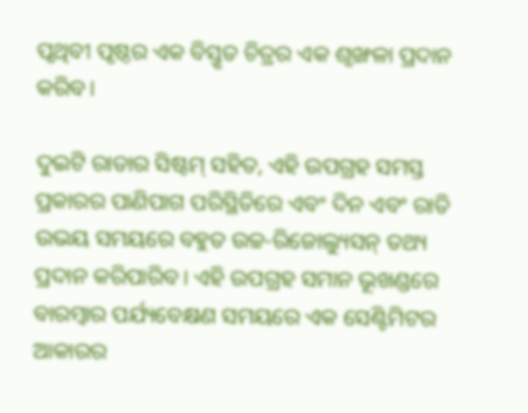ପୃଥିବୀ ପୃଷ୍ଠର ଏକ ବିସ୍ତୃତ ଚିତ୍ରର ଏକ ଶୃଙ୍ଖଳା ପ୍ରଦାନ କରିବ।

ଦୁଇଟି ରାଡାର ସିଷ୍ଟମ୍ ସହିତ, ଏହି ଉପଗ୍ରହ ସମସ୍ତ ପ୍ରକାରର ପାଣିପାଗ ପରିସ୍ଥିତିରେ ଏବଂ ଦିନ ଏବଂ ରାତି ଉଭୟ ସମୟରେ ବହୁତ ଉଚ୍ଚ-ରିଜୋଲ୍ୟୁସନ୍ ତଥ୍ୟ ପ୍ରଦାନ କରିପାରିବ। ଏହି ଉପଗ୍ରହ ସମାନ ଭୂଖଣ୍ଡରେ ବାରମ୍ବାର ପର୍ଯ୍ୟବେକ୍ଷଣ ସମୟରେ ଏକ ସେଣ୍ଟିମିଟର ଆକାରର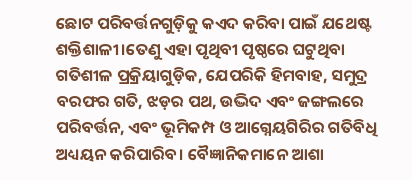ଛୋଟ ପରିବର୍ତ୍ତନଗୁଡ଼ିକୁ କଏଦ କରିବା ପାଇଁ ଯଥେଷ୍ଟ ଶକ୍ତିଶାଳୀ।ତେଣୁ ଏହା ପୃଥିବୀ ପୃଷ୍ଠରେ ଘଟୁଥିବା ଗତିଶୀଳ ପ୍ରକ୍ରିୟାଗୁଡ଼ିକ, ଯେପରିକି ହିମବାହ, ସମୁଦ୍ର ବରଫର ଗତି, ଝଡ଼ର ପଥ, ଉଦ୍ଭିଦ ଏବଂ ଜଙ୍ଗଲରେ ପରିବର୍ତ୍ତନ, ଏବଂ ଭୂମିକମ୍ପ ଓ ଆଗ୍ନେୟଗିରିର ଗତିବିଧି ଅଧ୍ୟୟନ କରିପାରିବ। ବୈଜ୍ଞାନିକମାନେ ଆଶା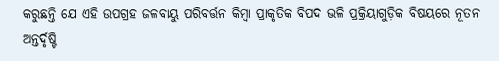କରୁଛନ୍ତି ଯେ ଏହି ଉପଗ୍ରହ ଜଳବାୟୁ ପରିବର୍ତ୍ତନ କିମ୍ବା ପ୍ରାକୃତିକ ବିପଦ ଭଳି ପ୍ରକ୍ରିୟାଗୁଡ଼ିକ ବିଷୟରେ ନୂତନ ଅନ୍ତର୍ଦୃଷ୍ଟି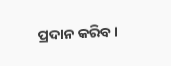ପ୍ରଦାନ କରିବ।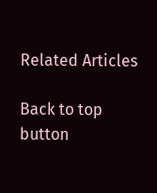Related Articles

Back to top button